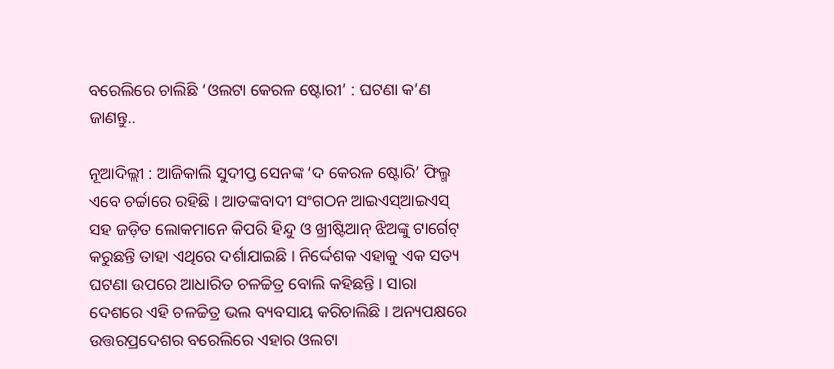ବରେଲିରେ ଚାଲିଛି ‘ଓଲଟା କେରଳ ଷ୍ଟୋରୀ’ : ଘଟଣା କ’ଣ ଜାଣନ୍ତୁ..

ନୂଆଦିଲ୍ଲୀ : ଆଜିକାଲି ସୁଦୀପ୍ତ ସେନଙ୍କ ‘ଦ କେରଳ ଷ୍ଟୋରି’ ଫିଲ୍ମ ଏବେ ଚର୍ଚ୍ଚାରେ ରହିଛି । ଆତଙ୍କବାଦୀ ସଂଗଠନ ଆଇଏସ୍ଆଇଏସ୍ ସହ ଜଡ଼ିତ ଲୋକମାନେ କିପରି ହିନ୍ଦୁ ଓ ଖ୍ରୀଷ୍ଟିଆନ୍ ଝିଅଙ୍କୁ ଟାର୍ଗେଟ୍ କରୁଛନ୍ତି ତାହା ଏଥିରେ ଦର୍ଶାଯାଇଛି । ନିର୍ଦ୍ଦେଶକ ଏହାକୁ ଏକ ସତ୍ୟ ଘଟଣା ଉପରେ ଆଧାରିତ ଚଳଚ୍ଚିତ୍ର ବୋଲି କହିଛନ୍ତି । ସାରା ଦେଶରେ ଏହି ଚଳଚ୍ଚିତ୍ର ଭଲ ବ୍ୟବସାୟ କରିଚାଲିଛି । ଅନ୍ୟପକ୍ଷରେ ଉତ୍ତରପ୍ରଦେଶର ବରେଲିରେ ଏହାର ଓଲଟା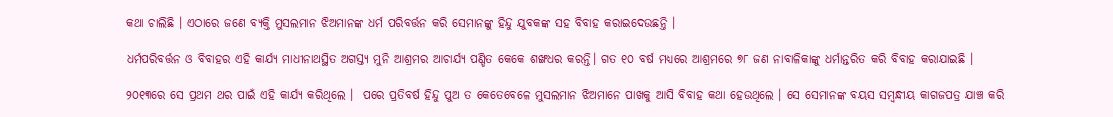କଥା ଚାଲିଛି । ଏଠାରେ ଜଣେ ବ୍ୟକ୍ତି ମୁସଲମାନ ଝିଅମାନଙ୍କ ଧର୍ମ ପରିବର୍ତ୍ତନ କରି ସେମାନଙ୍କୁ ହିନ୍ଦୁ ଯୁବକଙ୍କ ସହ ବିବାହ କରାଇଦେଉଛନ୍ତି ।

ଧର୍ମପରିବର୍ତ୍ତନ ଓ ବିବାହର ଏହି କାର୍ଯ୍ୟ ମାଧୀନାଥସ୍ଥିତ ଅଗସ୍ତ୍ୟ ମୁନି ଆଶ୍ରମର ଆଚାର୍ଯ୍ୟ ପଣ୍ଡିତ କେକେ ଶଙ୍ଖଧର କରନ୍ତି। ଗତ ୧୦ ବର୍ଷ ମଧ୍ୟରେ ଆଶ୍ରମରେ ୭୮ ଜଣ ନାବାଳିକାଙ୍କୁ ଧର୍ମାନ୍ତରିତ କରି ବିବାହ କରାଯାଇଛି ।

୨୦୧୩ରେ ସେ ପ୍ରଥମ ଥର ପାଇଁ ଏହି କାର୍ଯ୍ୟ କରିଥିଲେ ।  ପରେ ପ୍ରତିବର୍ଷ ହିନ୍ଦୁ ପୁଅ ତ କେତେବେଳେ ମୁସଲମାନ ଝିଅମାନେ ପାଖକୁ ଆସି ବିବାହ କଥା ହେଉଥିଲେ । ସେ ସେମାନଙ୍କ ବୟସ ସମ୍ବନ୍ଧୀୟ କାଗଜପତ୍ର ଯାଞ୍ଚ କରି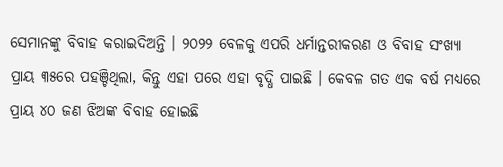ସେମାନଙ୍କୁ ବିବାହ କରାଇଦିଅନ୍ତି । ୨୦୨୨ ବେଳକୁ ଏପରି ଧର୍ମାନ୍ତରୀକରଣ ଓ ବିବାହ ସଂଖ୍ୟା ପ୍ରାୟ ୩୫ରେ ପହଞ୍ଚିଥିଲା, କିନ୍ତୁ ଏହା ପରେ ଏହା ବୃଦ୍ଧି ପାଇଛି । କେବଳ ଗତ ଏକ ବର୍ଷ ମଧ୍ୟରେ ପ୍ରାୟ ୪୦ ଜଣ ଝିଅଙ୍କ ବିବାହ ହୋଇଛି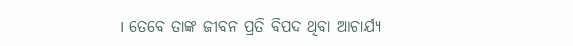। ତେବେ ତାଙ୍କ ଜୀବନ ପ୍ରତି ବିପଦ ଥିବା ଆଚାର୍ଯ୍ୟ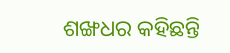ଶଙ୍ଖଧର କହିଛନ୍ତି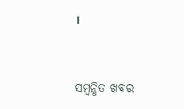।



ସମ୍ବନ୍ଧିତ ଖବର